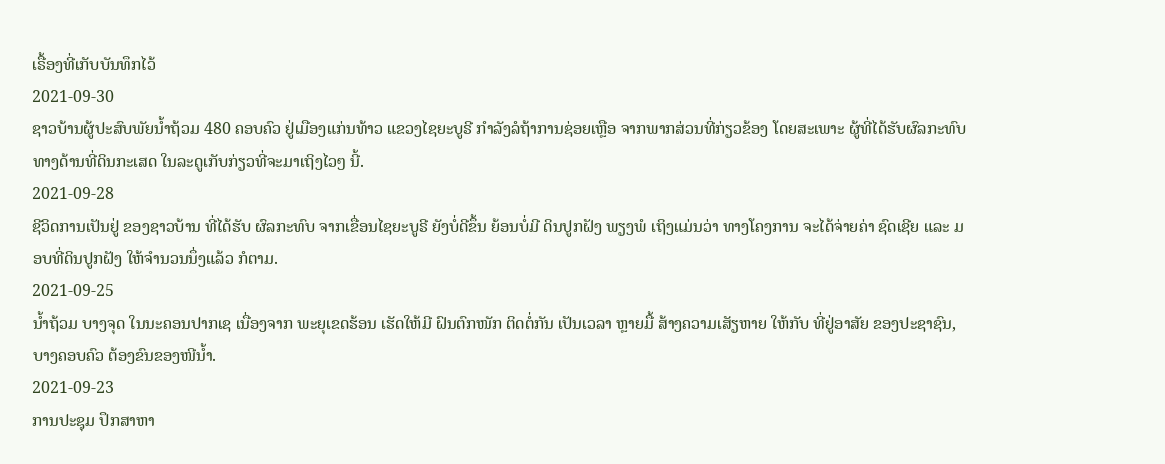ເຣື້ອງທີ່ເກັບບັນທຶກໄວ້
2021-09-30
ຊາວບ້ານຜູ້ປະສົບພັຍນໍ້າຖ້ວມ 480 ຄອບຄົວ ຢູ່ເມືອງແກ່ນທ້າວ ແຂວງໄຊຍະບູຣີ ກໍາລັງລໍຖ້າການຊ່ອຍເຫຼືອ ຈາກພາກສ່ວນທີ່ກ່ຽວຂ້ອງ ໂດຍສະເພາະ ຜູ້ທີ່ໄດ້ຮັບຜົລກະທົບ ທາງດ້ານທີ່ດິນກະເສດ ໃນລະດູເກັບກ່ຽວທີ່ຈະມາເຖິງໄວໆ ນີ້.
2021-09-28
ຊີວິດການເປັນຢູ່ ຂອງຊາວບ້ານ ທີ່ໄດ້ຮັບ ຜົລກະທົບ ຈາກເຂື່ອນໄຊຍະບູຣີ ຍັງບໍ່ດີຂຶ້ນ ຍ້ອນບໍ່ມີ ດິນປູກຝັງ ພຽງພໍ ເຖິງແມ່ນວ່າ ທາງໂຄງການ ຈະໄດ້ຈ່າຍຄ່າ ຊົດເຊີຍ ແລະ ມອບທີ່ດິນປູກຝັງ ໃຫ້ຈຳນວນນຶ່ງແລ້ວ ກໍຕາມ.
2021-09-25
ນ້ຳຖ້ວມ ບາງຈຸດ ໃນນະຄອນປາກເຊ ເນື່ອງຈາກ ພະຍຸເຂດຮ້ອນ ເຮັດໃຫ້ມີ ຝົນຕົກໜັກ ຕິດຕໍ່ກັນ ເປັນເວລາ ຫຼາຍມື້ ສ້າງຄວາມເສັຽຫາຍ ໃຫ້ກັບ ທີ່ຢູ່ອາສັຍ ຂອງປະຊາຊົນ, ບາງຄອບຄົວ ຕ້ອງຂົນຂອງໜີນ້ຳ.
2021-09-23
ການປະຊຸມ ປຶກສາຫາ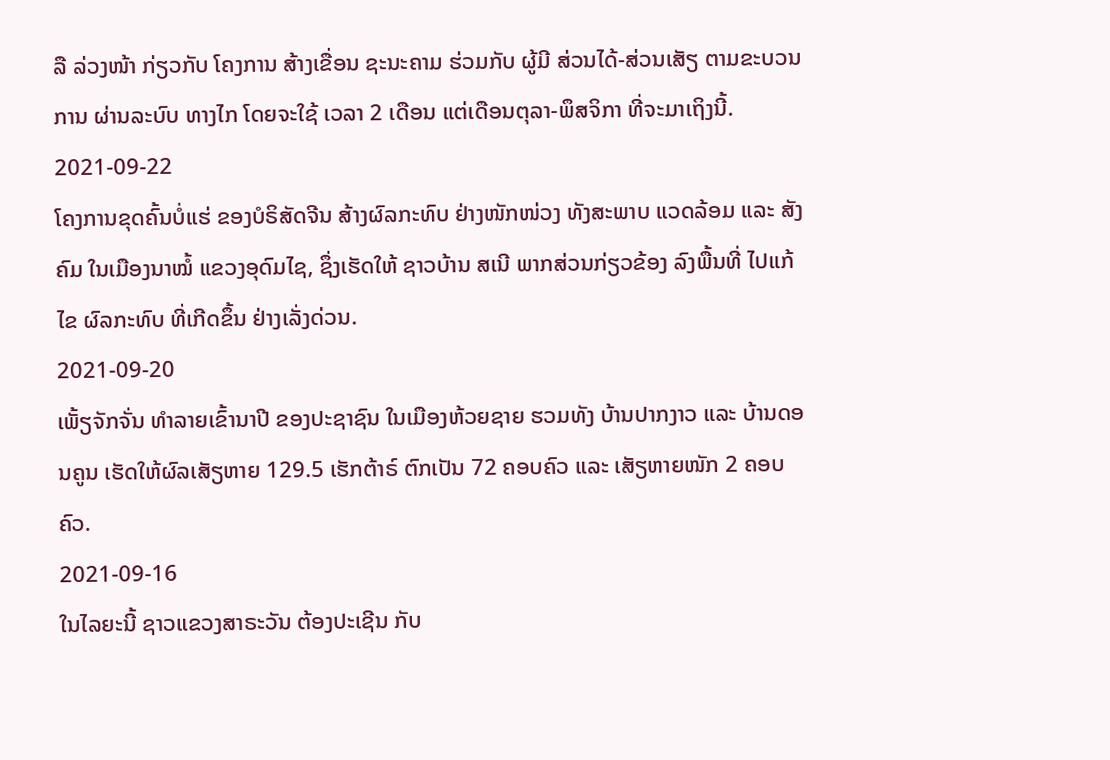ລື ລ່ວງໜ້າ ກ່ຽວກັບ ໂຄງການ ສ້າງເຂື່ອນ ຊະນະຄາມ ຮ່ວມກັບ ຜູ້ມີ ສ່ວນໄດ້-ສ່ວນເສັຽ ຕາມຂະບວນການ ຜ່ານລະບົບ ທາງໄກ ໂດຍຈະໃຊ້ ເວລາ 2 ເດືອນ ແຕ່ເດືອນຕຸລາ-ພຶສຈິກາ ທີ່ຈະມາເຖິງນີ້.
2021-09-22
ໂຄງການຂຸດຄົ້ນບໍ່ແຮ່ ຂອງບໍຣິສັດຈີນ ສ້າງຜົລກະທົບ ຢ່າງໜັກໜ່ວງ ທັງສະພາບ ແວດລ້ອມ ແລະ ສັງຄົມ ໃນເມືອງນາໝໍ້ ແຂວງອຸດົມໄຊ, ຊຶ່ງເຮັດໃຫ້ ຊາວບ້ານ ສເນີ ພາກສ່ວນກ່ຽວຂ້ອງ ລົງພື້ນທີ່ ໄປແກ້ໄຂ ຜົລກະທົບ ທີ່ເກີດຂຶ້ນ ຢ່າງເລັ່ງດ່ວນ.
2021-09-20
ເພັ້ຽຈັກຈັ່ນ ທຳລາຍເຂົ້ານາປີ ຂອງປະຊາຊົນ ໃນເມືອງຫ້ວຍຊາຍ ຮວມທັງ ບ້ານປາກງາວ ແລະ ບ້ານດອນຄູນ ເຮັດໃຫ້ຜົລເສັຽຫາຍ 129.5 ເຮັກຕ້າຣ໌ ຕົກເປັນ 72 ຄອບຄົວ ແລະ ເສັຽຫາຍໜັກ 2 ຄອບຄົວ.
2021-09-16
ໃນໄລຍະນີ້ ຊາວແຂວງສາຣະວັນ ຕ້ອງປະເຊີນ ກັບ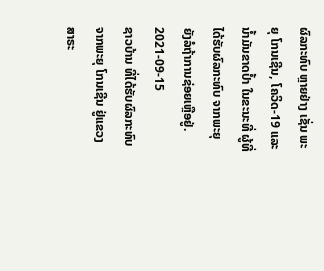ຜົລກະທົບ ຫຼາຍຢ່າງ ເຊັ່ນ ພະຍຸ ໂກນເຊີນ, ໂຄວິດ-19 ແລະ ນໍ້າມັນຂາດປໍ້າ ໃນຂະນະທີ່ ຜູ້ທີ່ໄດ້ຮັບຜົລກະທົບ ຈາກພະຍຸ ຍັງລໍຖ້າການຊ່ອຍເຫຼືອຢູ່.
2021-09-15
ຊາວບ້ານ ທີ່ໄດ້ຮັບຜົລກະທົບຈາກພະຍຸ ໂກນເຊີນ ຢູ່ແຂວງສາຣະ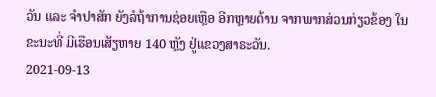ວັນ ແລະ ຈຳປາສັກ ຍັງລໍຖ້າການຊ່ອຍເຫຼືອ ອີກຫຼາຍດ້ານ ຈາກພາກສ່ວນກ່ຽວຂ້ອງ ໃນຂະນະທີ່ ມີເຮືອນເສັຽຫາຍ 140 ຫຼັງ ຢູ່ແຂວງສາຣະວັນ.
2021-09-13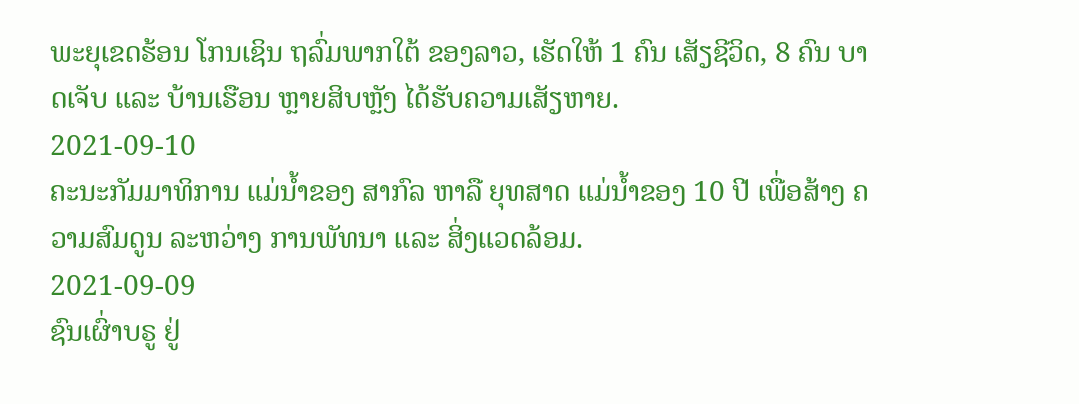ພະຍຸເຂດຮ້ອນ ໂກນເຊິນ ຖລົ່ມພາກໃຕ້ ຂອງລາວ, ເຮັດໃຫ້ 1 ຄົນ ເສັຽຊີວິດ, 8 ຄົນ ບາດເຈັບ ແລະ ບ້ານເຮືອນ ຫຼາຍສິບຫຼັງ ໄດ້ຮັບຄວາມເສັຽຫາຍ.
2021-09-10
ຄະນະກັມມາທິການ ແມ່ນ້ຳຂອງ ສາກົລ ຫາລື ຍຸທສາດ ແມ່ນ້ຳຂອງ 10 ປີ ເພື່ອສ້າງ ຄວາມສົມດູນ ລະຫວ່າງ ການພັທນາ ແລະ ສິ່ງແວດລ້ອມ.
2021-09-09
ຊົນເຜົ່າບຣູ ຢູ່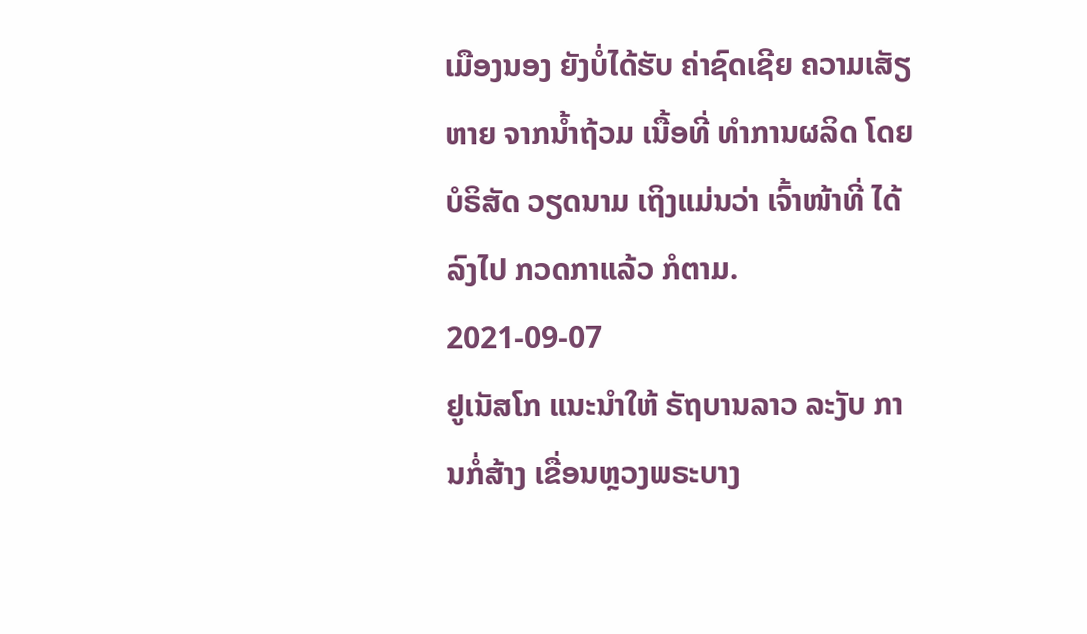ເມືອງນອງ ຍັງບໍ່ໄດ້ຮັບ ຄ່າຊົດເຊີຍ ຄວາມເສັຽຫາຍ ຈາກນໍ້າຖ້ວມ ເນື້ອທີ່ ທໍາການຜລິດ ໂດຍບໍຣິສັດ ວຽດນາມ ເຖິງແມ່ນວ່າ ເຈົ້າໜ້າທີ່ ໄດ້ລົງໄປ ກວດກາແລ້ວ ກໍຕາມ.
2021-09-07
ຢູເນັສໂກ ແນະນຳໃຫ້ ຣັຖບານລາວ ລະງັບ ການກໍ່ສ້າງ ເຂື່ອນຫຼວງພຣະບາງ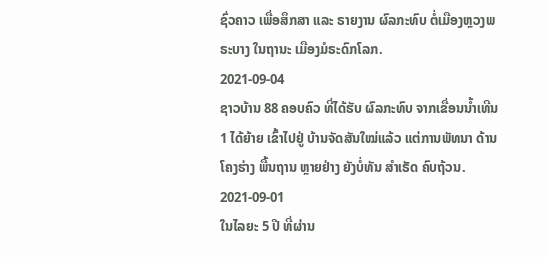ຊົ່ວຄາວ ເພື່ອສຶກສາ ແລະ ຣາຍງານ ຜົລກະທົບ ຕໍ່ເມືອງຫຼວງພຣະບາງ ໃນຖານະ ເມືອງມໍຣະດົກໂລກ.
2021-09-04
ຊາວບ້ານ 88 ຄອບຄົວ ທີ່ໄດ້ຮັບ ຜົລກະທົບ ຈາກເຂື່ອນນ້ຳເທີນ 1 ໄດ້ຍ້າຍ ເຂົ້າໄປຢູ່ ບ້ານຈັດສັນໃໝ່ແລ້ວ ແຕ່ການພັທນາ ດ້ານໂຄງຮ່າງ ພື້ນຖານ ຫຼາຍຢ່າງ ຍັງບໍ່ທັນ ສຳເຣັດ ຄົບຖ້ວນ.
2021-09-01
ໃນໄລຍະ 5 ປີ ທີ່ຜ່ານ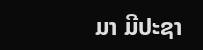ມາ ມີປະຊາ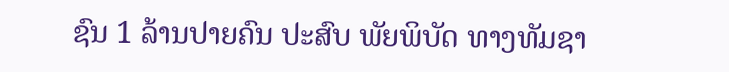ຊົນ 1 ລ້ານປາຍຄົນ ປະສົບ ພັຍພິບັດ ທາງທັມຊາ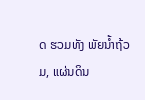ດ ຮວມທັງ ພັຍນໍ້າຖ້ວມ, ແຜ່ນດິນ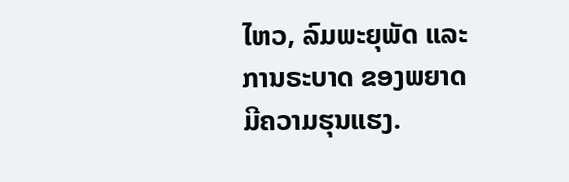ໄຫວ, ລົມພະຍຸພັດ ແລະ ການຣະບາດ ຂອງພຍາດ ມີຄວາມຮຸນແຮງ.